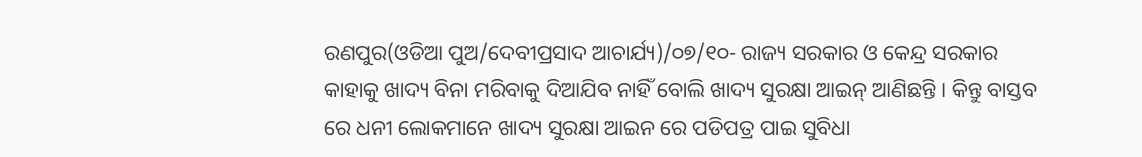ରଣପୁର(ଓଡିଆ ପୁଅ/ଦେବୀପ୍ରସାଦ ଆଚାର୍ଯ୍ୟ)/୦୭/୧୦- ରାଜ୍ୟ ସରକାର ଓ କେନ୍ଦ୍ର ସରକାର କାହାକୁ ଖାଦ୍ୟ ବିନା ମରିବାକୁ ଦିଆଯିବ ନାହିଁ ବୋଲି ଖାଦ୍ୟ ସୁରକ୍ଷା ଆଇନ୍ ଆଣିଛନ୍ତି । କିନ୍ତୁ ବାସ୍ତବ ରେ ଧନୀ ଲୋକମାନେ ଖାଦ୍ୟ ସୁରକ୍ଷା ଆଇନ ରେ ପଡିପତ୍ର ପାଇ ସୁବିଧା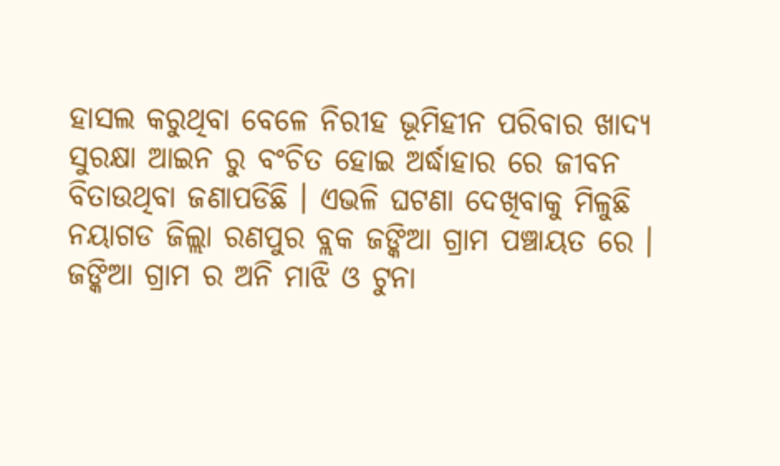ହାସଲ କରୁଥିବା ବେଳେ ନିରୀହ ଭୂମିହୀନ ପରିବାର ଖାଦ୍ୟ ସୁରକ୍ଷା ଆଇନ ରୁ ବଂଚିତ ହୋଇ ଅର୍ଦ୍ଧାହାର ରେ ଜୀବନ ବିତାଉଥିବା ଜଣାପଡିଛି । ଏଭଳି ଘଟଣା ଦେଖିବାକୁ ମିଳୁଛି ନୟାଗଡ ଜିଲ୍ଲା ରଣପୁର ବ୍ଲକ ଜଙ୍କିଆ ଗ୍ରାମ ପଞ୍ଚାୟତ ରେ । ଜଙ୍କିଆ ଗ୍ରାମ ର ଅନି ମାଝି ଓ ଟୁନା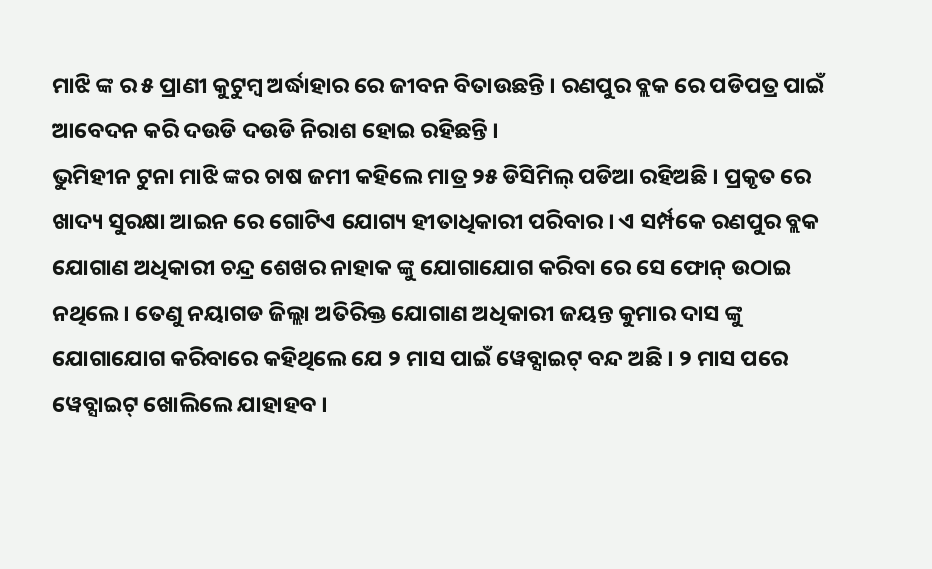ମାଝି ଙ୍କ ର ୫ ପ୍ରାଣୀ କୁଟୁମ୍ବ ଅର୍ଦ୍ଧାହାର ରେ ଜୀବନ ବିତାଉଛନ୍ତି । ରଣପୁର ବ୍ଲକ ରେ ପଡିପତ୍ର ପାଇଁ ଆବେଦନ କରି ଦଉଡି ଦଉଡି ନିରାଶ ହୋଇ ରହିଛନ୍ତି ।
ଭୁମିହୀନ ଟୁନା ମାଝି ଙ୍କର ଚାଷ ଜମୀ କହିଲେ ମାତ୍ର ୨୫ ଡିସିମିଲ୍ ପଡିଆ ରହିଅଛି । ପ୍ରକୃତ ରେ ଖାଦ୍ୟ ସୁରକ୍ଷା ଆଇନ ରେ ଗୋଟିଏ ଯୋଗ୍ୟ ହୀତାଧିକାରୀ ପରିବାର । ଏ ସର୍ମ୍ପକେ ରଣପୁର ବ୍ଲକ ଯୋଗାଣ ଅଧିକାରୀ ଚନ୍ଦ୍ର ଶେଖର ନାହାକ ଙ୍କୁ ଯୋଗାଯୋଗ କରିବା ରେ ସେ ଫୋନ୍ ଉଠାଇ ନଥିଲେ । ତେଣୁ ନୟାଗଡ ଜିଲ୍ଲା ଅତିରିକ୍ତ ଯୋଗାଣ ଅଧିକାରୀ ଜୟନ୍ତ କୁମାର ଦାସ ଙ୍କୁ ଯୋଗାଯୋଗ କରିବାରେ କହିଥିଲେ ଯେ ୨ ମାସ ପାଇଁ ୱେବ୍ସାଇଟ୍ ବନ୍ଦ ଅଛି । ୨ ମାସ ପରେ ୱେବ୍ସାଇଟ୍ ଖୋଲିଲେ ଯାହାହବ ।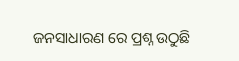ଜନସାଧାରଣ ରେ ପ୍ରଶ୍ନ ଉଠୁଛି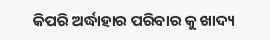କିପରି ଅର୍ଦ୍ଧାହାର ପରିବାର କୁ ଖାଦ୍ୟ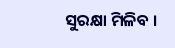ସୁରକ୍ଷା ମିଳିବ ।